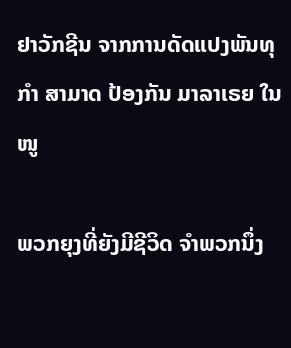ຢາວັກຊີນ ຈາກການດັດແປງພັນທຸກຳ ສາມາດ ປ້ອງກັນ ມາລາເຣຍ ໃນໜູ

ພວກຍຸງທີ່ຍັງມີຊີວິດ ຈຳພວກນຶ່ງ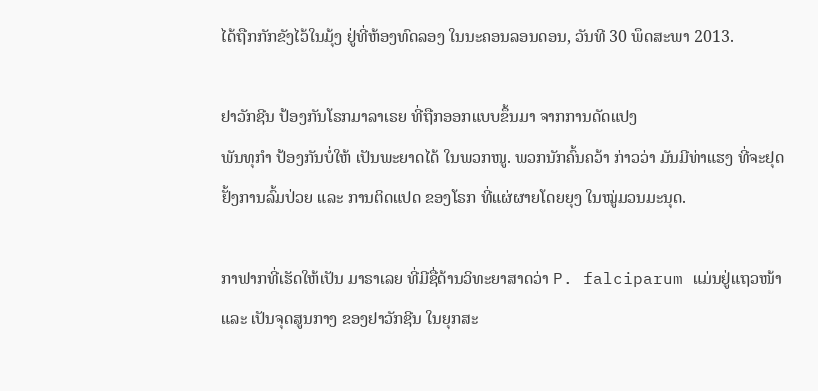ໄດ້ຖືກກັກຂັງໄວ້ໃນມຸ້ງ ຢູ່ທີ່ຫ້ອງທົດລອງ ໃນນະຄອນລອນດອນ, ວັນທີ 30 ພຶດສະພາ 2013.

ຢາວັກຊີນ ປ້ອງກັນໂຣກມາລາເຣຍ ທີ່ຖືກອອກແບບຂຶ້ນມາ ຈາກການດັດແປງ
ພັນທຸກຳ ປ້ອງກັນບໍ່ໃຫ້ ເປັນພະຍາດໄດ້ ໃນພວກໜູ. ພວກນັກຄົ້ນຄວ້າ ກ່າວວ່າ ມັນມີທ່າແຮງ ທີ່ຈະຢຸດຢັ້ງການລົ້ມປ່ວຍ ແລະ ການຕິດແປດ ຂອງໂຣກ ທີ່ແຜ່ຜາຍໂດຍຍຸງ ໃນໝູ່ມວນມະນຸດ.

ກາຟາກທີ່ເຮັດໃຫ້ເປັນ ມາຣາເລຍ ທີ່ມີຊື່ດ້ານວິທະຍາສາດວ່າ P. falciparum ແມ່ນຢູ່ແຖວໜ້າ ແລະ ເປັນຈຸດສູນກາງ ຂອງຢາວັກຊີນ ໃນຍຸກສະ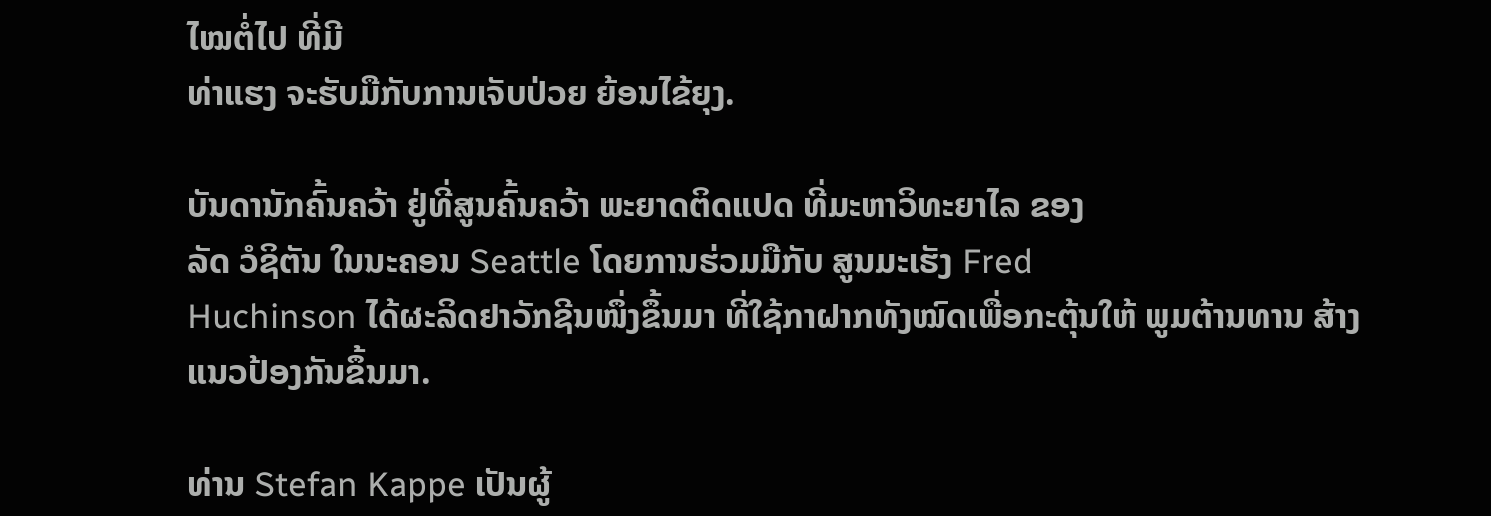ໄໝຕໍ່ໄປ ທີ່ມີ
ທ່າແຮງ ຈະຮັບມືກັບການເຈັບປ່ວຍ ຍ້ອນໄຂ້ຍຸງ.

ບັນດານັກຄົ້ນຄວ້າ ຢູ່ທີ່ສູນຄົ້ນຄວ້າ ພະຍາດຕິດແປດ ທີ່ມະຫາວິທະຍາໄລ ຂອງ
ລັດ ວໍຊິຕັນ ໃນນະຄອນ Seattle ໂດຍການຮ່ວມມືກັບ ສູນມະເຮັງ Fred
Huchinson ໄດ້ຜະລິດຢາວັກຊີນໜຶ່ງຂຶ້ນມາ ທີ່ໃຊ້ກາຝາກທັງໝົດເພື່ອກະຕຸ້ນໃຫ້ ພູມຕ້ານທານ ສ້າງແນວປ້ອງກັນຂຶ້ນມາ.

ທ່ານ Stefan Kappe ເປັນຜູ້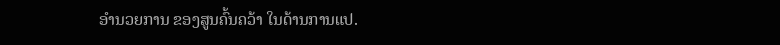ອຳນວຍການ ຂອງສູນຄົ້ນຄວ້າ ໃນດ້ານການແປ.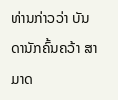ທ່ານກ່າວວ່າ ບັນດານັກຄົ້ນຄວ້າ ສາມາດ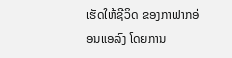ເຮັດໃຫ້ຊີວິດ ຂອງກາຟາກອ່ອນແອລົງ ໂດຍການ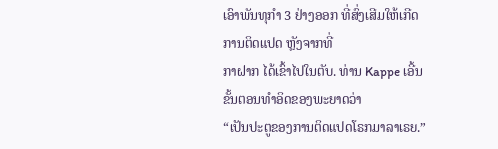ເອົາພັນທຸກຳ 3 ຢ່າງອອກ ທີ່ສົ່ງເສີມໃຫ້ເກີດການຕິດແປດ ຫຼັງຈາກທີ່
ກາຝາກ ໄດ້ເຂົ້າໄປໃນຕັບ. ທ່ານ Kappe ເອີ້ນຂັ້ນຕອນທຳອິດຂອງພະຍາດວ່າ
“ເປັນປະຕູຂອງການຕິດແປດໂຣກມາລາເຣຍ.”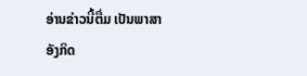ອ່ານຂ່າວນີ້ຕື່ມ ເປັນພາສາອັງກິດ